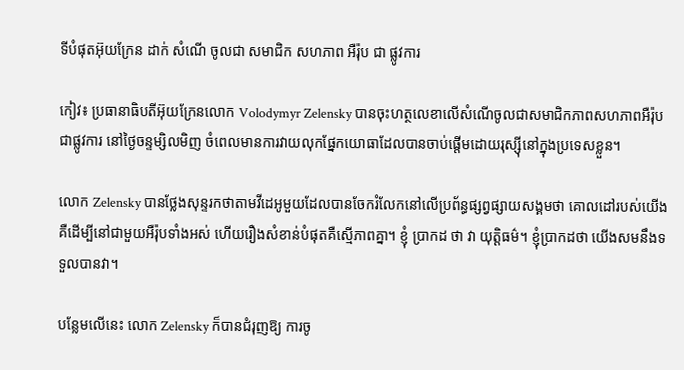ទីបំផុតអ៊ុយក្រែន ដាក់ សំណើ ចូលជា សមាជិក សហភាព អឺរ៉ុប ជា ផ្លូវការ

កៀវ៖ ប្រធានាធិបតីអ៊ុយក្រែនលោក Volodymyr Zelensky បានចុះហត្ថលេខាលើសំណេីចូលជាសមាជិកភាពសហភាពអឺរ៉ុបជាផ្លូវការ នៅថ្ងៃចន្ទម្សិលមិញ ចំពេលមានការវាយលុកផ្នែកយោធាដែលបានចាប់ផ្តើមដោយរុស្ស៊ីនៅក្នុងប្រទេសខ្លួន។

លោក Zelensky បានថ្លែងសុន្ទរកថាតាមវីដេអូមួយដែលបានចែករំលែកនៅលើប្រព័ន្ធផ្សព្វផ្សាយសង្គមថា គោលដៅរបស់យើង គឺដើម្បីនៅជាមួយអឺរ៉ុបទាំងអស់ ហើយរឿងសំខាន់បំផុតគឺស្មើភាពគ្នា។ ខ្ញុំ ប្រាកដ ថា វា យុត្តិធម៌។ ខ្ញុំប្រាកដថា យើងសមនឹងទទួលបានវា។

បន្លែមលេីនេះ លោក Zelensky ក៏បានជំរុញឱ្យ ការចូ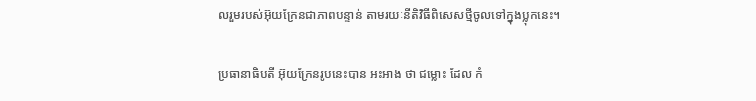លរួមរបស់អ៊ុយក្រែនជាភាពបន្ទាន់ តាមរយៈនីតិវិធីពិសេសថ្មីចូលទៅក្នុងប្លុកនេះ។

ប្រធានាធិបតី អ៊ុយក្រែនរូបនេះបាន អះអាង ថា ជម្លោះ ដែល កំ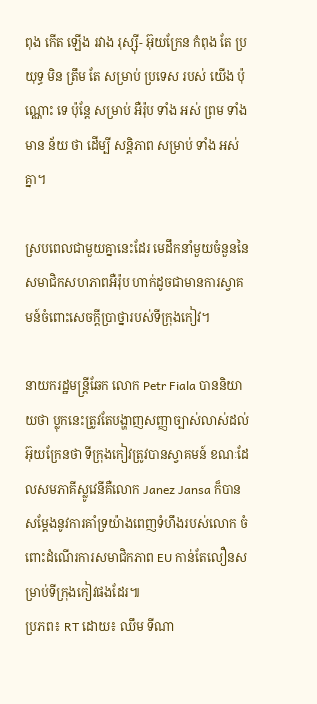ពុង កើត ឡើង រវាង រុស្ស៊ី- អ៊ុយក្រែន កំពុង តែ ប្រយុទ្ធ មិន ត្រឹម តែ សម្រាប់ ប្រទេស របស់ យើង ប៉ុណ្ណោះ ទេ ប៉ុន្តែ សម្រាប់ អឺរ៉ុប ទាំង អស់ ព្រម ទាំង មាន ន័យ ថា ដើម្បី សន្តិភាព សម្រាប់ ទាំង អស់ គ្នា។

ស្របពេលជាមួយគ្នានេះដែរ មេដឹកនាំមួយចំនួននៃសមាជិកសហភាពអឺរ៉ុប ហាក់ដូចជាមានការស្វាគមន៍ចំពោះសេចក្តីប្រាថ្នារបស់ទីក្រុងកៀវ។

នាយករដ្ឋមន្ត្រីឆែក លោក Petr Fiala បាននិយាយថា ប្លុកនេះត្រូវតែបង្ហាញសញ្ញាច្បាស់លាស់ដល់អ៊ុយក្រែនថា ទីក្រុងកៀវត្រូវបានស្វាគមន៍ ខណៈដែលសមភាគីស្លូវេនីគឺលោក Janez Jansa ក៏បានសម្តែងនូវការគាំទ្រយ៉ាងពេញទំហឹងរបស់លោក ចំពោះដំណើរការសមាជិកភាព EU កាន់តែលឿនសម្រាប់ទីក្រុងកៀវផងដែរ៕
ប្រភព៖ RT ដោយ៖ ឈឹម ទីណា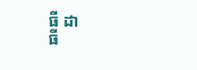ធី ដា
ធី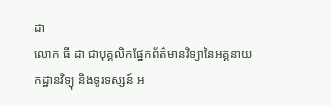ដា
លោក ធី ដា ជាបុគ្គលិកផ្នែកព័ត៌មានវិទ្យានៃអគ្គនាយកដ្ឋានវិទ្យុ និងទូរទស្សន៍ អ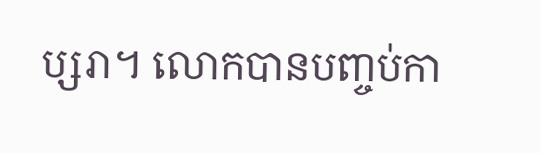ប្សរា។ លោកបានបញ្ចប់កា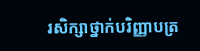រសិក្សាថ្នាក់បរិញ្ញាបត្រ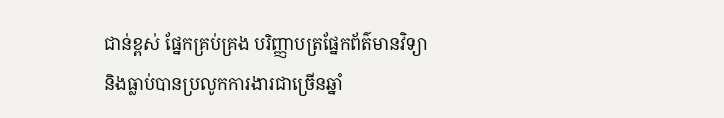ជាន់ខ្ពស់ ផ្នែកគ្រប់គ្រង បរិញ្ញាបត្រផ្នែកព័ត៌មានវិទ្យា និងធ្លាប់បានប្រលូកការងារជាច្រើនឆ្នាំ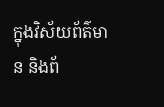ក្នុងវិស័យព័ត៌មាន និងព័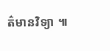ត៌មានវិទ្យា ៕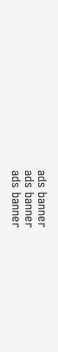ads banner
ads banner
ads banner